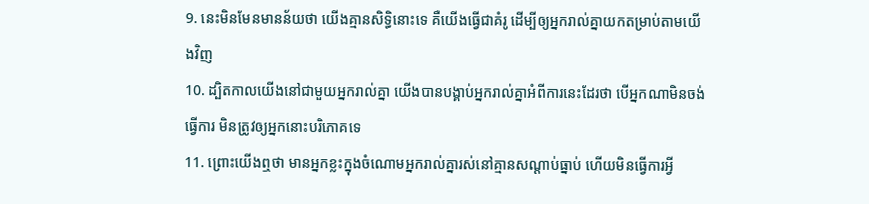9. នេះមិនមែនមានន័យថា យើងគ្មានសិទ្ធិនោះទេ គឺយើងធ្វើជាគំរូ ដើម្បីឲ្យអ្នករាល់គ្នាយកតម្រាប់តាមយើងវិញ
10. ដ្បិតកាលយើងនៅជាមួយអ្នករាល់គ្នា យើងបានបង្គាប់អ្នករាល់គ្នាអំពីការនេះដែរថា បើអ្នកណាមិនចង់ធ្វើការ មិនត្រូវឲ្យអ្នកនោះបរិភោគទេ
11. ព្រោះយើងឮថា មានអ្នកខ្លះក្នុងចំណោមអ្នករាល់គ្នារស់នៅគ្មានសណ្ដាប់ធ្នាប់ ហើយមិនធ្វើការអ្វី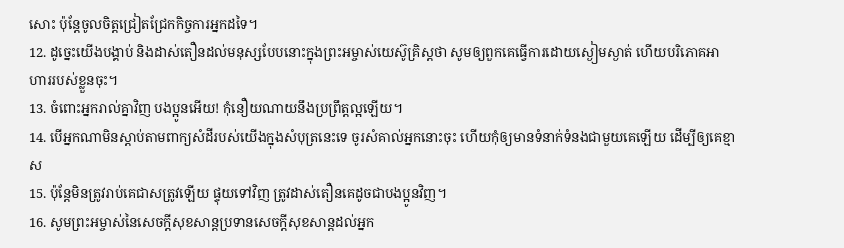សោះ ប៉ុន្ដែចូលចិត្ដជ្រៀតជ្រែកកិច្ចការអ្នកដទៃ។
12. ដូច្នេះយើងបង្គាប់ និងដាស់តឿនដល់មនុស្សបែបនោះក្នុងព្រះអម្ចាស់យេស៊ូគ្រិស្ដថា សូមឲ្យពួកគេធ្វើការដោយស្ងៀមស្ងាត់ ហើយបរិភោគអាហាររបស់ខ្លួនចុះ។
13. ចំពោះអ្នករាល់គ្នាវិញ បងប្អូនអើយ! កុំនឿយណាយនឹងប្រព្រឹត្ដល្អឡើយ។
14. បើអ្នកណាមិនស្តាប់តាមពាក្យសំដីរបស់យើងក្នុងសំបុត្រនេះទេ ចូរសំគាល់អ្នកនោះចុះ ហើយកុំឲ្យមានទំនាក់ទំនងជាមួយគេឡើយ ដើម្បីឲ្យគេខ្មាស
15. ប៉ុន្ដែមិនត្រូវរាប់គេជាសត្រូវឡើយ ផ្ទុយទៅវិញ ត្រូវដាស់តឿនគេដូចជាបងប្អូនវិញ។
16. សូមព្រះអម្ចាស់នៃសេចក្ដីសុខសាន្តប្រទានសេចក្ដីសុខសាន្តដល់អ្នក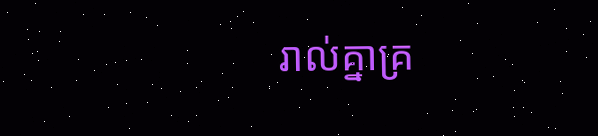រាល់គ្នាគ្រ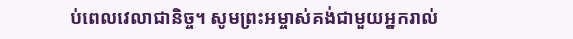ប់ពេលវេលាជានិច្ច។ សូមព្រះអម្ចាស់គង់ជាមួយអ្នករាល់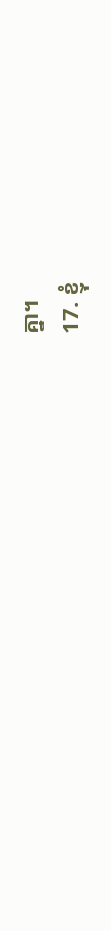គ្នា។
17. ខ្ញុំ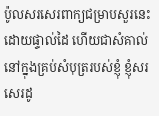ប៉ូលសរសេរពាក្យជម្រាបសួរនេះដោយផ្ទាល់ដៃ ហើយជាសំគាល់នៅក្នុងគ្រប់សំបុត្ររបស់ខ្ញុំ ខ្ញុំសរសេរដូ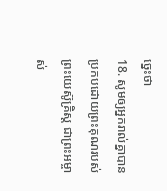ច្នេះថា
18. សូមឲ្យអ្នករាល់គ្នាបានប្រកបដោយព្រះគុណរបស់ព្រះយេស៊ូគ្រិស្ដ ជាព្រះអម្ចាស់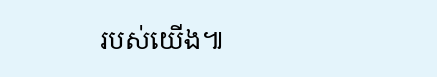របស់យើង៕